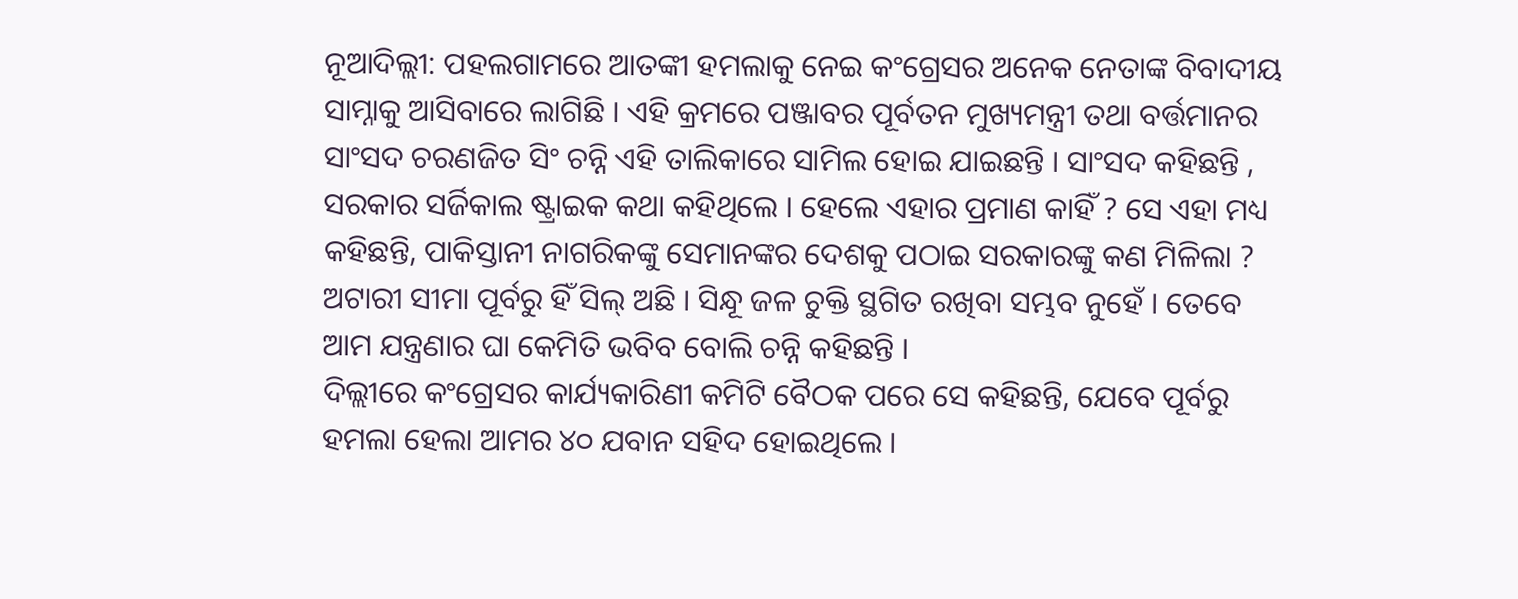ନୂଆଦିଲ୍ଲୀ: ପହଲଗାମରେ ଆତଙ୍କୀ ହମଲାକୁ ନେଇ କଂଗ୍ରେସର ଅନେକ ନେତାଙ୍କ ବିବାଦୀୟ ସାମ୍ନାକୁ ଆସିବାରେ ଲାଗିଛି । ଏହି କ୍ରମରେ ପଞ୍ଜାବର ପୂର୍ବତନ ମୁଖ୍ୟମନ୍ତ୍ରୀ ତଥା ବର୍ତ୍ତମାନର ସାଂସଦ ଚରଣଜିତ ସିଂ ଚନ୍ନି ଏହି ତାଲିକାରେ ସାମିଲ ହୋଇ ଯାଇଛନ୍ତି । ସାଂସଦ କହିଛନ୍ତି , ସରକାର ସର୍ଜିକାଲ ଷ୍ଟ୍ରାଇକ କଥା କହିଥିଲେ । ହେଲେ ଏହାର ପ୍ରମାଣ କାହିଁ ? ସେ ଏହା ମଧ୍ୟ କହିଛନ୍ତି, ପାକିସ୍ତାନୀ ନାଗରିକଙ୍କୁ ସେମାନଙ୍କର ଦେଶକୁ ପଠାଇ ସରକାରଙ୍କୁ କଣ ମିଳିଲା ? ଅଟାରୀ ସୀମା ପୂର୍ବରୁ ହିଁ ସିଲ୍ ଅଛି । ସିନ୍ଧୂ ଜଳ ଚୁକ୍ତି ସ୍ଥଗିତ ରଖିବା ସମ୍ଭବ ନୁହେଁ । ତେବେ ଆମ ଯନ୍ତ୍ରଣାର ଘା କେମିତି ଭବିବ ବୋଲି ଚନ୍ନି କହିଛନ୍ତି ।
ଦିଲ୍ଲୀରେ କଂଗ୍ରେସର କାର୍ଯ୍ୟକାରିଣୀ କମିଟି ବୈଠକ ପରେ ସେ କହିଛନ୍ତି, ଯେବେ ପୂର୍ବରୁ ହମଲା ହେଲା ଆମର ୪୦ ଯବାନ ସହିଦ ହୋଇଥିଲେ ।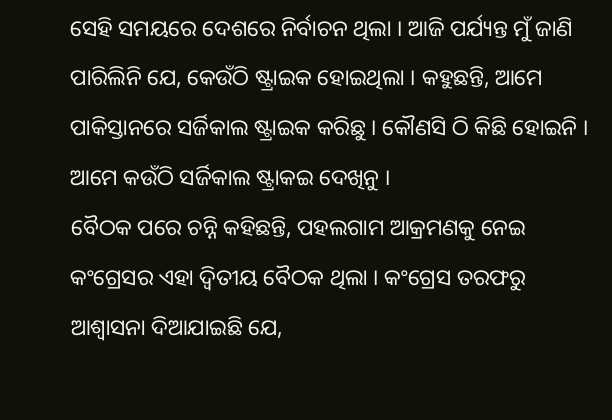ସେହି ସମୟରେ ଦେଶରେ ନିର୍ବାଚନ ଥିଲା । ଆଜି ପର୍ଯ୍ୟନ୍ତ ମୁଁ ଜାଣି ପାରିଲିନି ଯେ, କେଉଁଠି ଷ୍ଟ୍ରାଇକ ହୋଇଥିଲା । କହୁଛନ୍ତି, ଆମେ ପାକିସ୍ତାନରେ ସର୍ଜିକାଲ ଷ୍ଟ୍ରାଇକ କରିଛୁ । କୌଣସି ଠି କିଛି ହୋଇନି । ଆମେ କଉଁଠି ସର୍ଜିକାଲ ଷ୍ଟ୍ରାକଇ ଦେଖିନୁ ।
ବୈଠକ ପରେ ଚନ୍ନି କହିଛନ୍ତି, ପହଲଗାମ ଆକ୍ରମଣକୁ ନେଇ କଂଗ୍ରେସର ଏହା ଦ୍ୱିତୀୟ ବୈଠକ ଥିଲା । କଂଗ୍ରେସ ତରଫରୁ ଆଶ୍ୱାସନା ଦିଆଯାଇଛି ଯେ,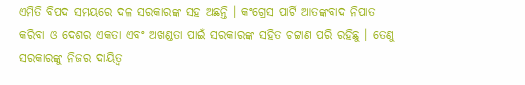ଏମିତି ବିପଦ ସମୟରେ ଦଳ ସରକାରଙ୍କ ସହ ଅଛନ୍ତି । କଂଗ୍ରେସ ପାର୍ଟି ଆତଙ୍କବାଦ ନିପାତ କରିବା ଓ ଦେଶର ଏକତା ଏବଂ ଅଖଣ୍ଡତା ପାଇଁ ସରକାରଙ୍କ ସହିତ ଚଟ୍ଟାଣ ପରି ରହିଛୁ । ତେଣୁ ସରକାରଙ୍କୁ ନିଜର ଦାୟିତ୍ୱ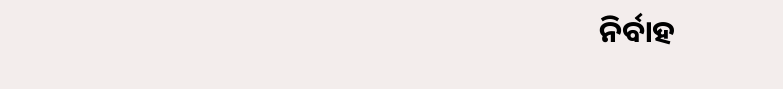ନିର୍ବାହ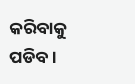କରିବାକୁ ପଡିବ ।